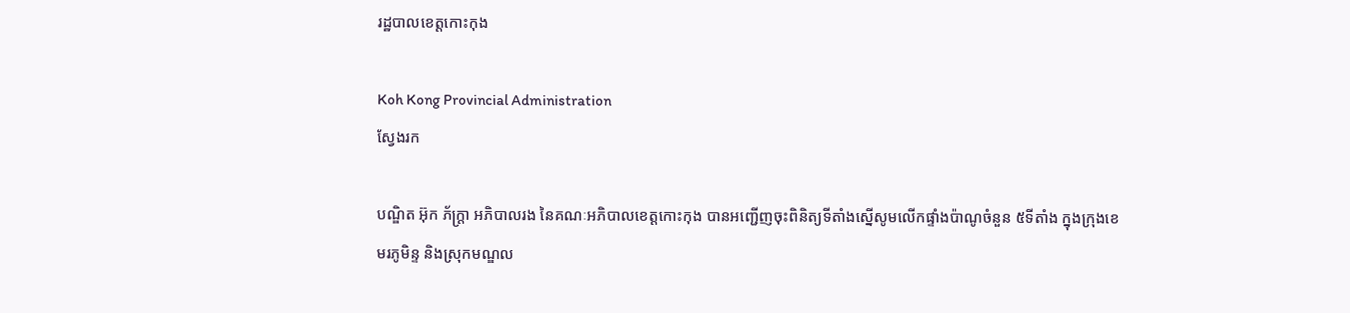រដ្ឋបាលខេត្តកោះកុង

Koh Kong Provincial Administration
ស្វែងរក

បណ្ឌិត អ៊ុក ភ័ក្ត្រា អភិបាលរង នៃគណៈអភិបាលខេត្តកោះកុង បានអញ្ជើញចុះពិនិត្យទីតាំងស្នើសូមលើកផ្ទាំងប៉ាណូចំនួន ៥ទីតាំង ក្នុងក្រុងខេមរភូមិន្ទ និងស្រុកមណ្ឌល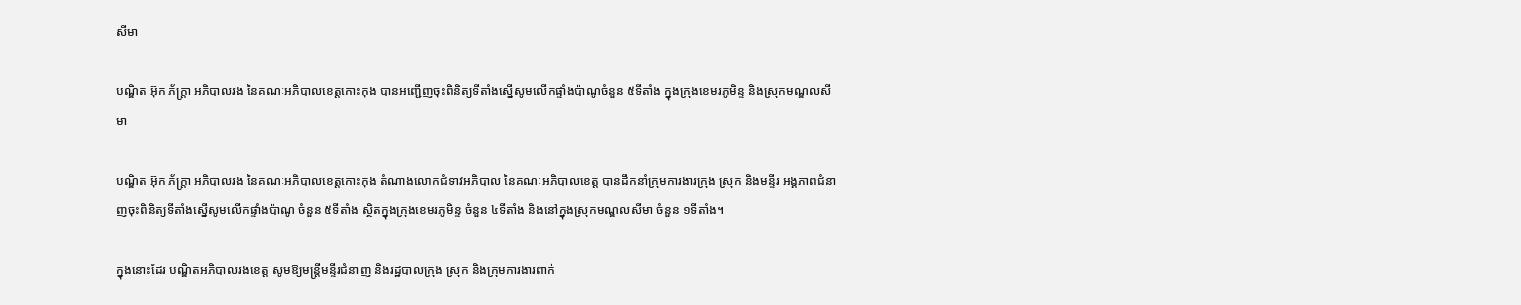សីមា

បណ្ឌិត អ៊ុក ភ័ក្ត្រា អភិបាលរង នៃគណៈអភិបាលខេត្តកោះកុង បានអញ្ជើញចុះពិនិត្យទីតាំងស្នើសូមលើកផ្ទាំងប៉ាណូចំនួន ៥ទីតាំង ក្នុងក្រុងខេមរភូមិន្ទ និងស្រុកមណ្ឌលសីមា

បណ្ឌិត អ៊ុក ភ័ក្ត្រា អភិបាលរង នៃគណៈអភិបាលខេត្តកោះកុង តំណាងលោកជំទាវអភិបាល នៃគណៈអភិបាលខេត្ត បានដឹកនាំក្រុមការងារក្រុង ស្រុក និងមន្ទីរ អង្គភាពជំនាញចុះពិនិត្យទីតាំងស្នើសូមលើកផ្ទាំងប៉ាណូ ចំនួន ៥ទីតាំង ស្ថិតក្នុងក្រុងខេមរភូមិន្ទ ចំនួន ៤ទីតាំង និងនៅក្នុងស្រុកមណ្ឌលសីមា ចំនួន ១ទីតាំង។

ក្នុងនោះដែរ បណ្ឌិតអភិបាលរងខេត្ត សូមឱ្យមន្ត្រីមន្ទីរជំនាញ និងរដ្ឋបាលក្រុង ស្រុក និងក្រុមការងារពាក់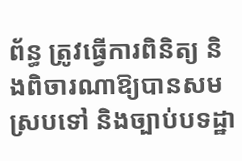ព័ន្ធ ត្រូវធ្វើការពិនិត្យ និងពិចារណាឱ្យបានសមស្របទៅ និងច្បាប់បទដ្ឋា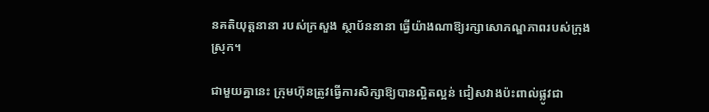នគតិយុត្តនានា របស់ក្រសួង ស្ថាប័ននានា ធ្វើយ៉ាងណាឱ្យរក្សាសោភណ្ឌភាពរបស់ក្រុង ស្រុក។

ជាមួយគ្នានេះ ក្រុមហ៊ុនត្រូវធ្វើការសិក្សាឱ្យបានល្អិតល្អន់ ជៀសវាងប៉ះពាល់ផ្លូវជា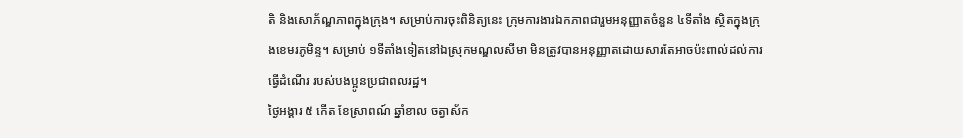តិ និងសោភ័ណ្ឌភាពក្នុងក្រុង។ សម្រាប់ការចុះពិនិត្យនេះ ក្រុមការងារឯកភាពជារួមអនុញ្ញាតចំនួន ៤ទីតាំង ស្ថិតក្នុងក្រុងខេមរភូមិន្ទ។ សម្រាប់ ១ទីតាំងទៀតនៅឯស្រុកមណ្ឌលសីមា មិនត្រូវបានអនុញ្ញាតដោយសារតែអាចប៉ះពាល់ដល់ការធ្វើដំណើរ របស់បងប្អូនប្រជាពលរដ្ឋ។
ថ្ងៃអង្គារ ៥ កើត ខែស្រាពណ៍ ឆ្នាំខាល ចត្វាស័ក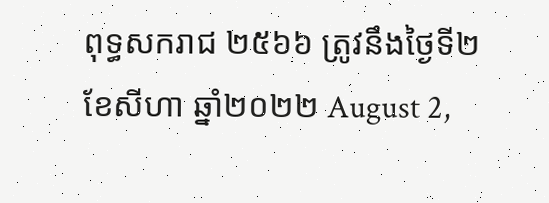ពុទ្ធសករាជ ២៥៦៦ ត្រូវនឹងថ្ងៃទី២ ខែសីហា ឆ្នាំ២០២២ August 2,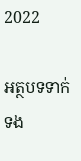2022

អត្ថបទទាក់ទង